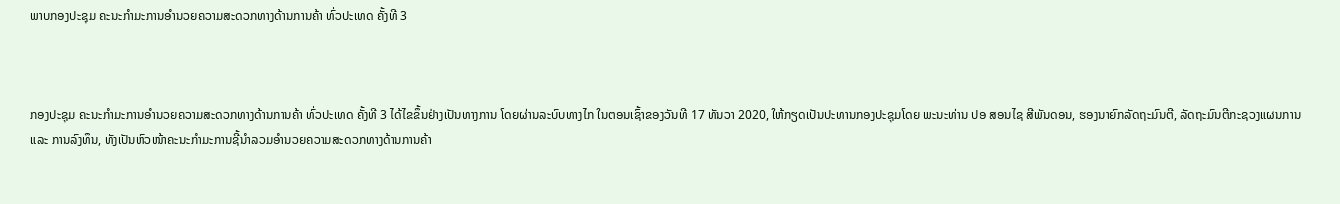ພາບກອງປະຊຸມ ຄະນະກຳມະການອໍານວຍຄວາມສະດວກທາງດ້ານການຄ້າ ທົ່ວປະເທດ ຄັ້ງທີ 3



ກອງປະຊຸມ ຄະນະກຳມະການອໍານວຍຄວາມສະດວກທາງດ້ານການຄ້າ ທົ່ວປະເທດ ຄັ້ງທີ 3 ໄດ້ໄຂຂຶ້ນຢ່າງເປັນທາງການ ໂດຍຜ່ານລະບົບທາງໄກ ໃນຕອນເຊົ້າຂອງວັນທີ 17 ທັນວາ 2020, ໃຫ້ກຽດເປັນປະທານກອງປະຊຸມໂດຍ ພະນະທ່ານ ປອ ສອນໄຊ ສີພັນດອນ, ຮອງນາຍົກລັດຖະມົນຕີ, ລັດຖະມົນຕີກະຊວງແຜນການ ແລະ ການລົງທຶນ, ທັງເປັນຫົວໜ້າຄະນະກຳມະການຊີ້ນຳລວມອຳນວຍຄວາມສະດວກທາງດ້ານການຄ້າ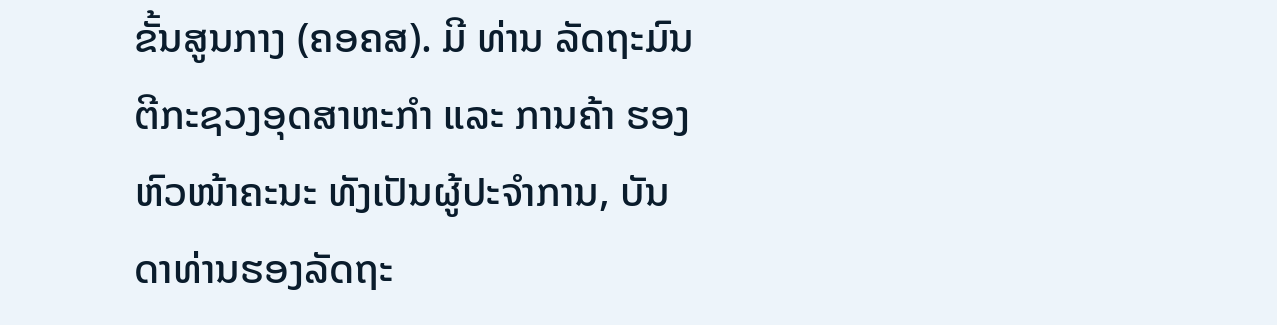ຂັ້ນສູນກາງ (ຄອຄສ). ມີ ທ່ານ ລັດຖະມົນຕີກະຊວງອຸດສາຫະກຳ ແລະ ການຄ້າ ຮອງຫົວໜ້າຄະນະ ທັງເປັນຜູ້ປະຈໍາການ, ບັນດາທ່ານຮອງລັດຖະ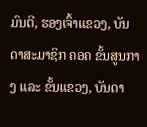ມົນຕີ, ຮອງເຈົ້າແຂວງ, ບັນດາສະມາຊິກ ຄອຄ ຂັ້ນສູນກາງ ແລະ ຂັ້ນແຂວງ, ບັນດາ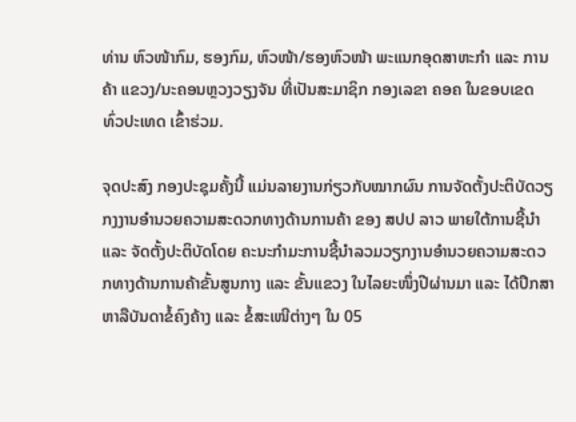ທ່ານ ຫົວໜ້າກົມ, ຮອງກົມ, ຫົວໜ້າ/ຮອງຫົວໜ້າ ພະແນກອຸດສາຫະກຳ ແລະ ການຄ້າ ແຂວງ/ນະຄອນຫຼວງວຽງຈັນ ທີ່ເປັນສະມາຊິກ ກອງເລຂາ ຄອຄ ໃນຂອບເຂດທົ່ວປະເທດ ເຂົ້າຮ່ວມ.

ຈຸດປະສົງ ກອງປະຊຸມຄັ້ງນີ້ ແມ່ນລາຍງານກ່ຽວກັບໝາກຜົນ ການຈັດຕັ້ງປະຕິບັດວຽກງງານອໍານວຍຄວາມສະດວກທາງດ້ານການຄ້າ ຂອງ ສປປ ລາວ ພາຍໃຕ້ການຊີ້ນໍາ ແລະ ຈັດຕັ້ງປະຕິບັດໂດຍ ຄະນະກໍາມະການຊີ້ນໍາລວມວຽກງານອໍານວຍຄວາມສະດວກທາງດ້ານການຄ້າຂັ້ນສູນກາງ ແລະ ຂັ້ນແຂວງ ໃນໄລຍະໜຶ່ງປີຜ່ານມາ ແລະ ໄດ້ປຶກສາຫາລືບັນດາຂໍ້ຄົງຄ້າງ ແລະ ຂໍ້ສະເໜີຕ່າງໆ ໃນ 05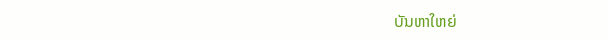ບັນຫາໃຫຍ່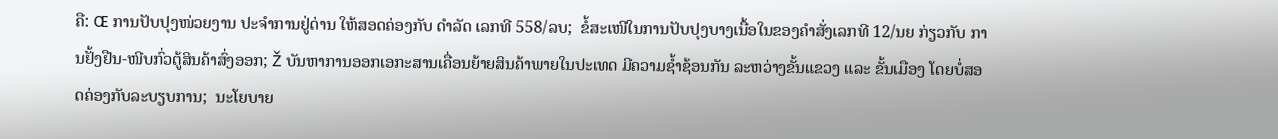ຄື: Œ ການປັບປຸງໜ່ວຍງານ ປະຈໍາການຢູ່ດ່ານ ໃຫ້ສອດຄ່ອງກັບ ດໍາລັດ ເລກທີ 558/ລບ;  ຂໍ້ສະເໜີໃນການປັບປຸງບາງເນື້ອໃນຂອງຄໍາສັ່ງເລກທີ 12/ນຍ ກ່ຽວກັບ ການຢັ້ງຢືນ-ໜີບກົ່ວຕູ້ສິນຄ້າສົ່ງອອກ; Ž ບັນຫາການອອກເອກະສານເຄື່ອນຍ້າຍສິນຄ້າພາຍໃນປະເທດ ມີຄວາມຊໍ້າຊ້ອນກັນ ລະຫວ່າງຂັ້ນແຂວງ ແລະ ຂັ້ນເມືອງ ໂດຍບໍ່ສອດຄ່ອງກັບລະບຽບການ;  ນະໂຍບາຍ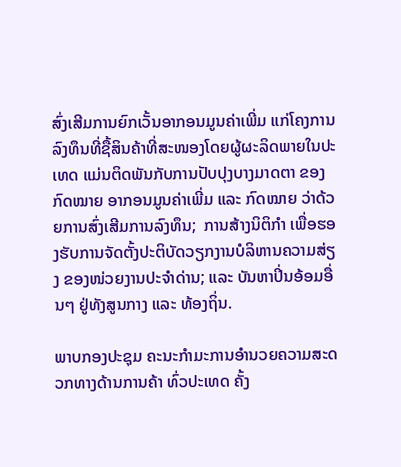ສົ່ງເສີມການຍົກເວັ້ນອາກອນມູນຄ່າເພີ່ມ ແກ່ໂຄງການລົງທຶນທີ່ຊື້ສິນຄ້າທີ່ສະໜອງໂດຍຜູ້ຜະລິດພາຍໃນປະເທດ ແມ່ນຕິດພັນກັບການປັບປຸງບາງມາດຕາ ຂອງກົດໝາຍ ອາກອນມູນຄ່າເພີ່ມ ແລະ ກົດໝາຍ ວ່າດ້ວຍການສົ່ງເສີມການລົງທຶນ;  ການສ້າງນິຕິກຳ ເພື່ອຮອງຮັບການຈັດຕັ້ງປະຕິບັດວຽກງານບໍລິຫານຄວາມສ່ຽງ ຂອງໜ່ວຍງານປະຈໍາດ່ານ; ແລະ ບັນຫາປິ່ນອ້ອມອື່ນໆ ຢູ່ທັງສູນກາງ ແລະ ທ້ອງຖິ່ນ.

ພາບກອງປະຊຸມ ຄະນະກຳມະການອໍານວຍຄວາມສະດວກທາງດ້ານການຄ້າ ທົ່ວປະເທດ ຄັ້ງ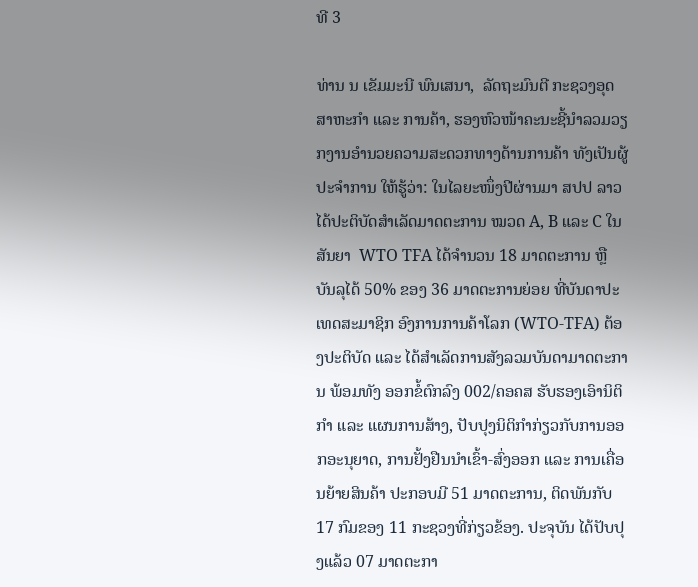ທີ 3

ທ່ານ ນ ເຂັມມະນີ ພົນເສນາ,  ລັດຖະມົນຕີ ກະຊວງອຸດສາຫະກໍາ ແລະ ການຄ້າ, ຮອງຫົວໜ້າຄະນະຊີ້ນໍາລວມວຽກງານອໍານວຍຄວາມສະດວກທາງດ້ານການຄ້າ ທັງເປັນຜູ້ປະຈໍາການ ໃຫ້ຮູ້ວ່າ: ໃນໄລຍະໜຶ່ງປີຜ່ານມາ ສປປ ລາວ ໄດ້ປະຕິບັດສໍາເລັດມາດຕະການ ໝວດ A, B ແລະ C ໃນສັນຍາ  WTO TFA ໄດ້ຈໍານວນ 18 ມາດຕະການ ຫຼື ບັນລຸໄດ້ 50% ຂອງ 36 ມາດຕະການຍ່ອຍ ທີ່ບັນດາປະເທດສະມາຊິກ ອົງການການຄ້າໂລກ (WTO-TFA) ຕ້ອງປະຕິບັດ ແລະ ໄດ້ສໍາເລັດການສັງລວມບັນດາມາດຕະການ ພ້ອມທັງ ອອກຂໍ້ຕົກລົງ 002/ຄອຄສ ຮັບຮອງເອົານິຕິກໍາ ແລະ ແຜນການສ້າງ, ປັບປຸງນິຕິກໍາກ່ຽວກັບການອອກອະນຸຍາດ, ການຢັ້ງຢືນນໍາເຂົ້າ-ສົ່ງອອກ ແລະ ການເຄື່ອນຍ້າຍສິນຄ້າ ປະກອບມີ 51 ມາດຕະການ, ຕິດພັນກັບ 17 ກົມຂອງ 11 ກະຊວງທີ່ກ່ຽວຂ້ອງ. ປະຈຸບັນ ໄດ້ປັບປຸງແລ້ວ 07 ມາດຕະກາ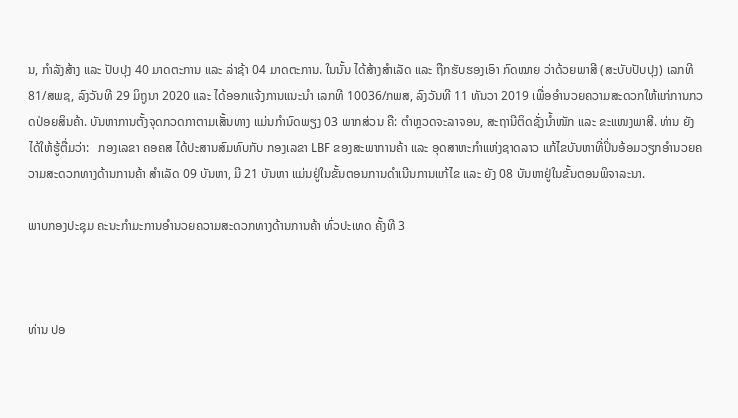ນ, ກໍາລັງສ້າງ ແລະ ປັບປຸງ 40 ມາດຕະການ ແລະ ລ່າຊ້າ 04 ມາດຕະການ. ໃນນັ້ນ ໄດ້ສ້າງສໍາເລັດ ແລະ ຖືກຮັບຮອງເອົາ ກົດໝາຍ ວ່າດ້ວຍພາສີ (ສະບັບປັບປຸງ) ເລກທີ 81/ສພຊ, ລົງວັນທີ 29 ມິຖູນາ 2020 ແລະ ໄດ້ອອກແຈ້ງການແນະນໍາ ເລກທີ 10036/ກພສ, ລົງວັນທີ 11 ທັນວາ 2019 ເພື່ອອໍານວຍຄວາມສະດວກໃຫ້ແກ່ການກວດປ່ອຍສິນຄ້າ. ບັນຫາການຕັ້ງຈຸດກວດກາຕາມເສັ້ນທາງ ແມ່ນກໍານົດພຽງ 03 ພາກສ່ວນ ຄື: ຕໍາຫຼວດຈະລາຈອນ, ສະຖານີຕິດຊັ່ງນໍ້າໜັກ ແລະ ຂະແໜງພາສີ. ທ່ານ ຍັງໄດ້ໃຫ້ຮູ້ຕື່ມວ່າ:   ກອງເລຂາ ຄອຄສ ໄດ້ປະສານສົມທົບກັບ ກອງເລຂາ LBF ຂອງສະພາການຄ້າ ແລະ ອຸດສາຫະກໍາແຫ່ງຊາດລາວ ແກ້ໄຂບັນຫາທີ່ປິ່ນອ້ອມວຽກອໍານວຍຄວາມສະດວກທາງດ້ານການຄ້າ ສໍາເລັດ 09 ບັນຫາ, ມີ 21 ບັນຫາ ແມ່ນຢູ່ໃນຂັ້ນຕອນການດໍາເນີນການແກ້ໄຂ ແລະ ຍັງ 08 ບັນຫາຢູ່ໃນຂັ້ນຕອນພິຈາລະນາ.

ພາບກອງປະຊຸມ ຄະນະກຳມະການອໍານວຍຄວາມສະດວກທາງດ້ານການຄ້າ ທົ່ວປະເທດ ຄັ້ງທີ 3



ທ່ານ ປອ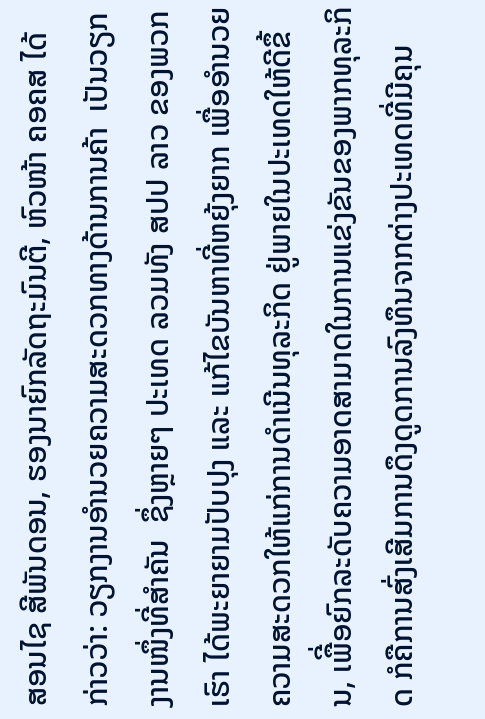ສອນໄຊ ສີພັນດອນ, ຮອງນາຍົກລັດຖະມົນຕີ, ຫົວໜ້າ ຄອຄສ ໄດ້ກ່າວວ່າ: ວຽກງານອໍານວຍຄວາມສະດວກທາງດ້ານການຄ້າ  ເປັນວຽກງານໜຶ່ງທີ່ສໍາຄັນ  ຊຶ່ງຫຼາຍໆ ປະເທດ ລວມທັງ ສປປ ລາວ ຂອງພວກເຮົາ ໄດ້ພະຍາຍາມປັບປຸງ ແລະ ແກ້ໄຂບັນຫາທີ່ຫຍຸ້ງຍາກ ເພື່ອອໍານວຍຄວາມສະດວກໃຫ້ແກ່ການດໍາເນີນທຸລະກິດ ຢູ່ພາຍໃນປະເທດໃຫ້ດີຂຶ້ນ, ເພືີ່ອຍົກລະດັບຄວາມອາດສາມາດໃນການແຂ່ງຂັນຂອງພາກທຸລະກິດ ກໍຄືການສົ່ງເສີມການດຶງດູດການລົງທຶນຈາກຕ່າງປະເທດທີ່ມີຄຸນ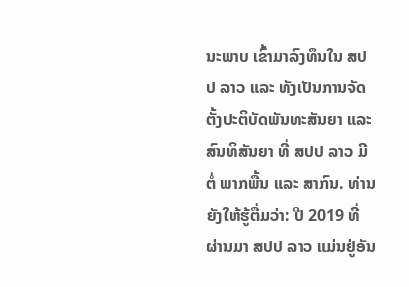ນະພາບ ເຂົ້າມາລົງທຶນໃນ ສປປ ລາວ ແລະ ທັງເປັນການຈັດຕັ້ງປະຕິບັດພັນທະສັນຍາ ແລະ ສົນທິສັນຍາ ທີ່ ສປປ ລາວ ມີຕໍ່ ພາກພື້ນ ແລະ ສາກົນ. ທ່ານ ຍັງໃຫ້ຮູ້ຕື່ມວ່າ: ປີ 2019 ທີ່ຜ່ານມາ ສປປ ລາວ ແມ່ນຢູ່ອັນ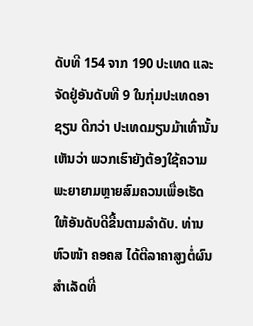ດັບທີ 154 ຈາກ 190 ປະເທດ ແລະ ຈັດຢູ່ອັນດັບທີ 9 ໃນກຸ່ມປະເທດອາຊຽນ ດີກວ່າ ປະເທດມຽນມ້າເທົ່ານັ້ນ ເຫັນວ່າ ພວກເຮົາຍັງຕ້ອງໃຊ້ຄວາມພະຍາຍາມຫຼາຍສົມຄວນເພື່ອເຮັດໃຫ້ອັນດັບດີຂື້ນຕາມລໍາດັບ. ທ່ານ ຫົວໜ້າ ຄອຄສ ໄດ້ຕີລາຄາສູງຕໍ່ຜົນສໍາເລັດທີ່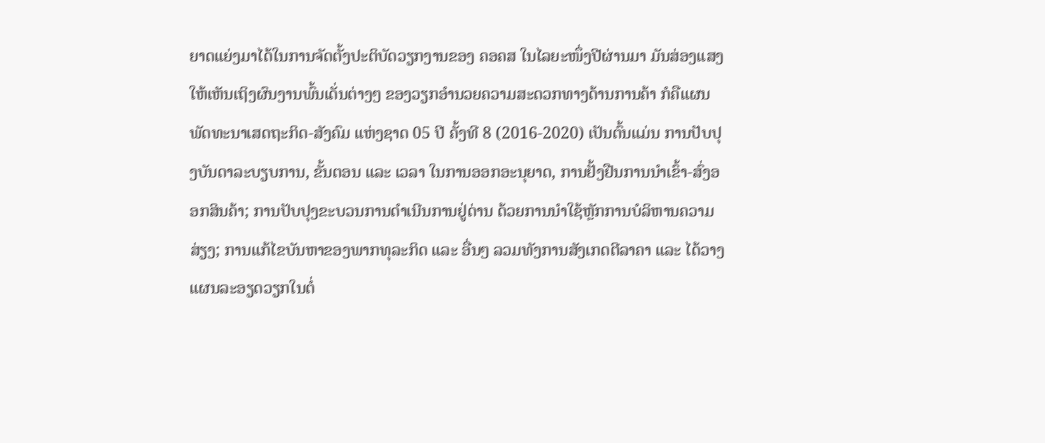ຍາດແຍ່ງມາໄດ້ໃນການຈັດຕັ້ງປະຕິບັດວຽກງານຂອງ ຄອຄສ ໃນໄລຍະໜຶ່ງປີຜ່ານມາ ມັນສ່ອງແສງໃຫ້ເຫັນເຖິງຜົນງານພົ້ນເດັ່ນຕ່າງໆ ຂອງວຽກອໍານວຍຄວາມສະດວກທາງດ້ານການຄ້າ ກໍຄືແຜນພັດທະນາເສດຖະກິດ-ສັງຄົມ ແຫ່ງຊາດ 05 ປີ ຄັ້ງທີ 8 (2016-2020) ເປັນຕົ້ນແມ່ນ ການປັບປຸງບັນດາລະບຽບການ, ຂັ້ນຕອນ ແລະ ເວລາ ໃນການອອກອະນຸຍາດ, ການຢັ້ງຢືນການນໍາເຂົ້າ-ສົ່ງອອກສິນຄ້າ; ການປັບປຸງຂະບວນການດໍາເນີນການຢູ່ດ່ານ ດ້ວຍການນໍາໃຊ້ຫຼັກການບໍລິຫານຄວາມສ່ຽງ; ການແກ້ໄຂບັນຫາຂອງພາກທຸລະກິດ ແລະ ອື່ນໆ ລວມທັງການສັງເກດຕີລາຄາ ແລະ ໄດ້ວາງແຜນລະອຽດວຽກໃນຕໍ່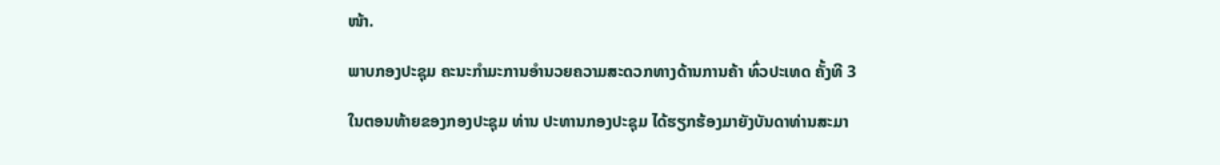ໜ້າ.

ພາບກອງປະຊຸມ ຄະນະກຳມະການອໍານວຍຄວາມສະດວກທາງດ້ານການຄ້າ ທົ່ວປະເທດ ຄັ້ງທີ 3

ໃນຕອນທ້າຍຂອງກອງປະຊຸມ ທ່ານ ປະທານກອງປະຊຸມ ໄດ້ຮຽກຮ້ອງມາຍັງບັນດາທ່ານສະມາ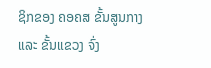ຊິກຂອງ ຄອຄສ ຂັ້ນສູນກາງ ແລະ ຂັ້ນແຂວງ ຈົ່ງ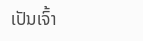ເປັນເຈົ້າ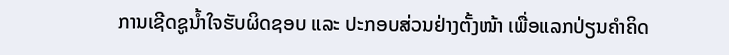ການເຊີດຊູນໍ້າໃຈຮັບຜິດຊອບ ແລະ ປະກອບສ່ວນຢ່າງຕັ້ງໜ້າ ເພື່ອແລກປ່ຽນຄໍາຄິດ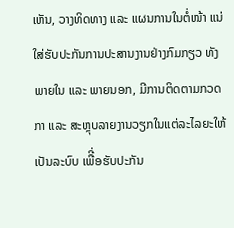ເຫັນ, ວາງທິດທາງ ແລະ ແຜນການໃນຕໍ່ໜ້າ ແນ່ໃສ່ຮັບປະກັນການປະສານງານຢ່າງກົມກຽວ ທັງພາຍໃນ ແລະ ພາຍນອກ, ມີການຕິດຕາມກວດກາ ແລະ ສະຫຼຸບລາຍງານວຽກໃນແຕ່ລະໄລຍະໃຫ້ເປັນລະບົບ ເພືີ່ອຮັບປະກັນ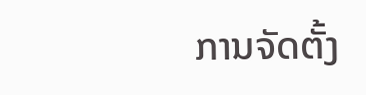ການຈັດຕັ້ງ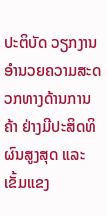ປະຕິບັດ ວຽກງານອໍານວຍຄວາມສະດວກທາງດ້ານການຄ້າ ຢ່າງມີປະສິດທິຜົນສູງສຸດ ແລະ ເຂັ້ມແຂງ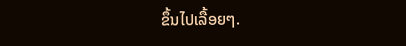ຂຶ້ນໄປເລື້ອຍໆ.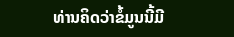ທ່ານຄິດວ່າຂໍ້ມູນນີ້ມີ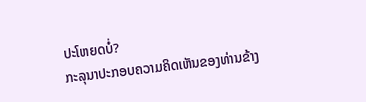ປະໂຫຍດບໍ່?
ກະລຸນາປະກອບຄວາມຄິດເຫັນຂອງທ່ານຂ້າງ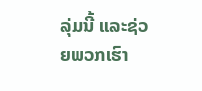ລຸ່ມນີ້ ແລະຊ່ວຍພວກເຮົາ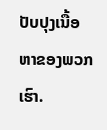ປັບປຸງເນື້ອຫາຂອງພວກເຮົາ.